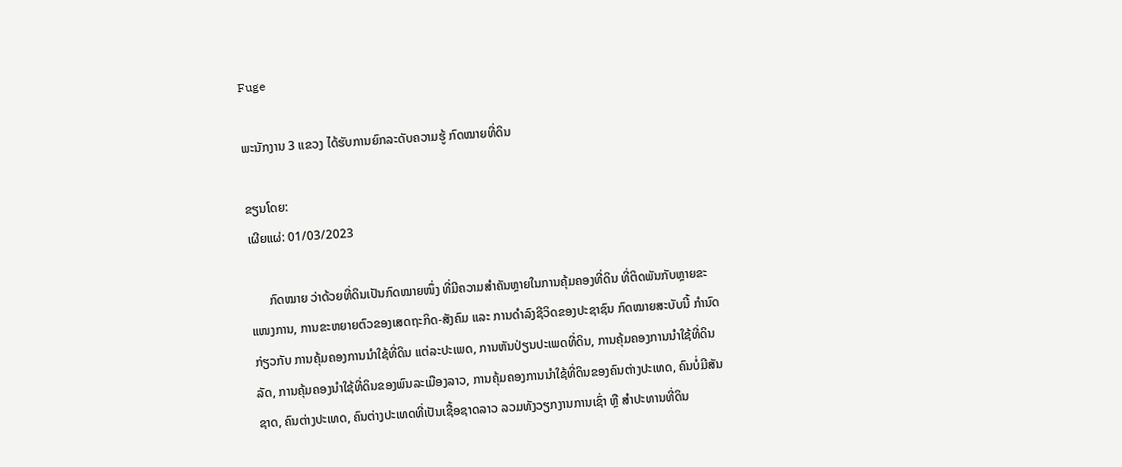Fuge

ພະນັກງານ 3 ແຂວງ ໄດ້ຮັບການຍົກລະດັບຄວາມຮູ້ ກົດໝາຍທີ່ດິນ

ຂຽນໂດຍ:
ເຜີຍແຜ່: 01/03/2023

      ກົດໝາຍ ວ່າດ້ວຍທີ່ດິນເປັນກົດໝາຍໜຶ່ງ ທີ່ມີຄວາມສໍາຄັນຫຼາຍໃນການຄຸ້ມຄອງທີ່ດິນ ທີ່ຕິດພັນກັບຫຼາຍຂະແໜງການ, ການຂະຫຍາຍຕົວຂອງເສດຖະກິດ-ສັງຄົມ ແລະ ການດໍາລົງຊີວິດຂອງປະຊາຊົນ ກົດໝາຍສະບັບນີ້ ກໍານົດ ກ່ຽວກັບ ການຄຸ້ມຄອງການນໍາໃຊ້ທີ່ດິນ ແຕ່ລະປະເພດ, ການຫັນປ່ຽນປະເພດທີ່ດິນ, ການຄຸ້ມຄອງການນໍາໃຊ້ທີ່ດິນລັດ, ການຄຸ້ມຄອງນໍາໃຊ້ທີ່ດິນຂອງພົນລະເມືອງລາວ, ການຄຸ້ມຄອງການນໍາໃຊ້ທີ່ດິນຂອງຄົນຕ່າງປະເທດ, ຄົນບໍ່ມີສັນຊາດ, ຄົນຕ່າງປະເທດ, ຄົນຕ່າງປະເທດທີ່ເປັນເຊື້ອຊາດລາວ ລວມທັງວຽກງານການເຊົ່າ ຫຼື ສໍາປະທານທີ່ດິນ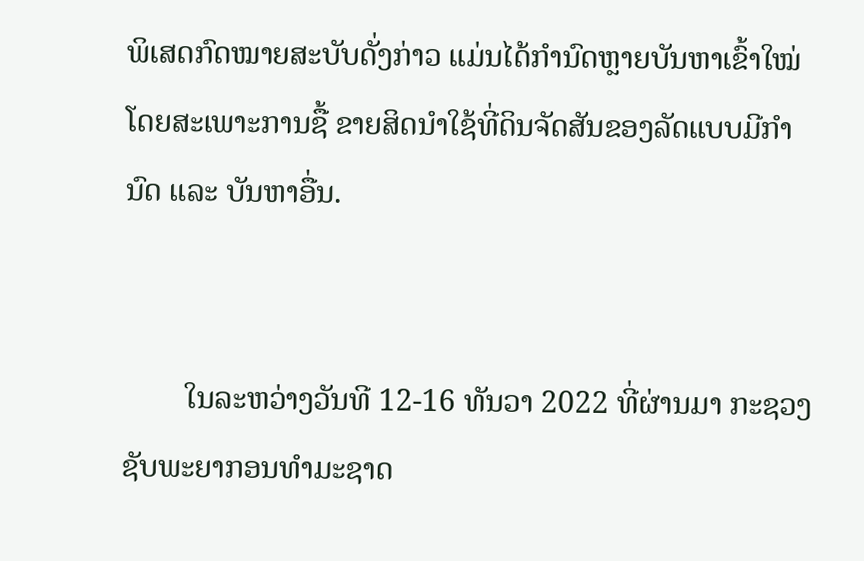ພິເສດກົດໝາຍສະບັບດັ່ງກ່າວ ແມ່ນໄດ້ກໍານົດຫຼາຍບັນຫາເຂົ້າໃໝ່ ໂດຍສະເພາະການຊື້ ຂາຍສິດນໍາໃຊ້ທີ່ດິນຈັດສັນຂອງລັດແບບມີກໍານົດ ແລະ ບັນຫາອື່ນ.


        ໃນລະຫວ່າງວັນທີ 12-16 ທັນວາ 2022 ທີ່ຜ່ານມາ ກະຊວງຊັບພະຍາກອນທຳມະຊາດ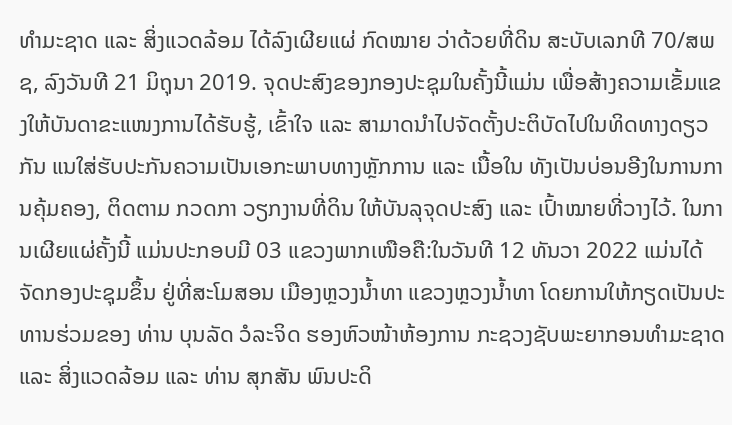ທໍາມະຊາດ ແລະ ສິ່ງແວດລ້ອມ ໄດ້ລົງເຜີຍແຜ່ ກົດໝາຍ ວ່າດ້ວຍທີ່ດິນ ສະບັບເລກທີ 70/ສພຊ, ລົງວັນທີ 21 ມິຖຸນາ 2019. ຈຸດປະສົງຂອງກອງປະຊຸມໃນຄັ້ງນີ້ແມ່ນ ເພື່ອສ້າງຄວາມເຂັ້ມແຂງໃຫ້ບັນດາຂະແໜງການໄດ້ຮັບຮູ້, ເຂົ້າໃຈ ແລະ ສາມາດນໍາໄປຈັດຕັ້ງປະຕິບັດໄປໃນທິດທາງດຽວກັນ ແນໃສ່ຮັບປະກັນຄວາມເປັນເອກະພາບທາງຫຼັກການ ແລະ ເນື້ອໃນ ທັງເປັນບ່ອນອີງໃນການການຄຸ້ມຄອງ, ຕິດຕາມ ກວດກາ ວຽກງານທີ່ດິນ ໃຫ້ບັນລຸຈຸດປະສົງ ແລະ ເປົ້າໝາຍທີ່ວາງໄວ້. ໃນການເຜີຍແຜ່ຄັ້ງນີ້ ແມ່ນປະກອບມີ 03 ແຂວງພາກເໜືອຄື:ໃນວັນທີ 12 ທັນວາ 2022 ແມ່ນໄດ້ຈັດກອງປະຊຸມຂຶ້ນ ຢູ່ທີ່ສະໂມສອນ ເມືອງຫຼວງນໍ້າທາ ແຂວງຫຼວງນໍ້າທາ ໂດຍການໃຫ້ກຽດເປັນປະທານຮ່ວມຂອງ ທ່ານ ບຸນລັດ ວໍລະຈິດ ຮອງຫົວໜ້າຫ້ອງການ ກະຊວງຊັບພະຍາກອນທໍາມະຊາດ ແລະ ສິ່ງແວດລ້ອມ ແລະ ທ່ານ ສຸກສັນ ພົນປະດິ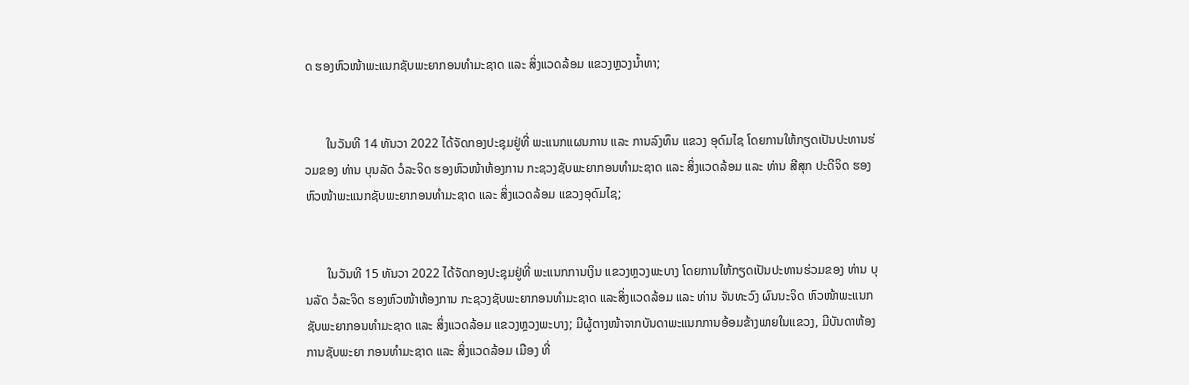ດ ຮອງຫົວໜ້າພະແນກຊັບພະຍາກອນທໍາມະຊາດ ແລະ ສິ່ງແວດລ້ອມ ແຂວງຫຼວງນໍ້າທາ;


       ໃນວັນທີ 14 ທັນວາ 2022 ໄດ້ຈັດກອງປະຊຸມຢູ່ທີ່ ພະແນກແຜນການ ແລະ ການລົງທຶນ ແຂວງ ອຸດົມໄຊ ໂດຍການໃຫ້ກຽດເປັນປະທານຮ່ວມຂອງ ທ່ານ ບຸນລັດ ວໍລະຈິດ ຮອງຫົວໜ້າຫ້ອງການ ກະຊວງຊັບພະຍາກອນທໍາມະຊາດ ແລະ ສິ່ງແວດລ້ອມ ແລະ ທ່ານ ສີສຸກ ປະດີຈິດ ຮອງຫົວໜ້າພະແນກຊັບພະຍາກອນທໍາມະຊາດ ແລະ ສິ່ງແວດລ້ອມ ແຂວງອຸດົມໄຊ;


       ໃນວັນທີ 15 ທັນວາ 2022 ໄດ້ຈັດກອງປະຊຸມຢູ່ທີ່ ພະແນກການເງິນ ແຂວງຫຼວງພະບາງ ໂດຍການໃຫ້ກຽດເປັນປະທານຮ່ວມຂອງ ທ່ານ ບຸນລັດ ວໍລະຈິດ ຮອງຫົວໜ້າຫ້ອງການ ກະຊວງຊັບພະຍາກອນທໍາມະຊາດ ແລະສິ່ງແວດລ້ອມ ແລະ ທ່ານ ຈັນທະວົງ ຜົນນະຈິດ ຫົວໜ້າພະແນກຊັບພະຍາກອນທໍາມະຊາດ ແລະ ສິ່ງແວດລ້ອມ ແຂວງຫຼວງພະບາງ; ມີຜູ້ຕາງໜ້າຈາກບັນດາພະແນກການອ້ອມຂ້າງພາຍໃນແຂວງ, ມີບັນດາຫ້ອງການຊັບພະຍາ ກອນທໍາມະຊາດ ແລະ ສິ່ງແວດລ້ອມ ເມືອງ ທີ່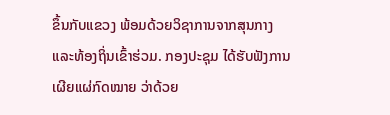ຂຶ້ນກັບແຂວງ ພ້ອມດ້ວຍວິຊາການຈາກສຸນກາງແລະທ້ອງຖິ່ນເຂົ້າຮ່ວມ. ກອງປະຊຸມ ໄດ້ຮັບຟັງການເຜີຍແຜ່ກົດໝາຍ ວ່າດ້ວຍ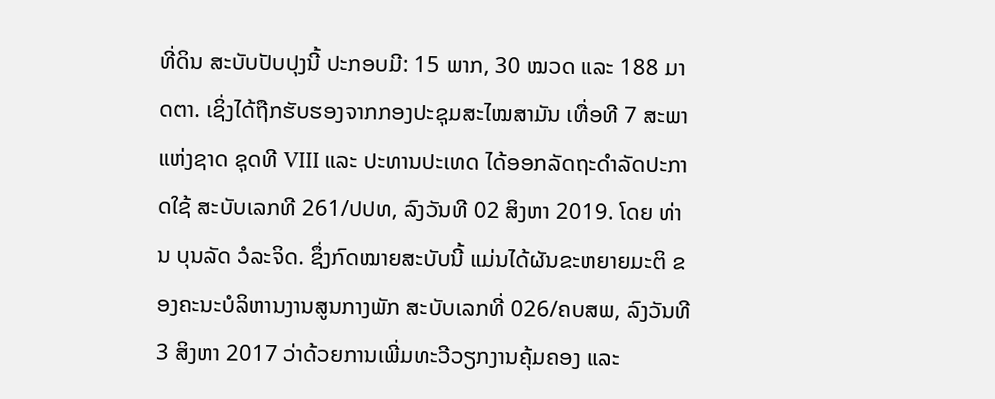ທີ່ດິນ ສະບັບປັບປຸງນີ້ ປະກອບມີ: 15 ພາກ, 30 ໝວດ ແລະ 188 ມາດຕາ. ເຊິ່ງໄດ້ຖືກຮັບຮອງຈາກກອງປະຊຸມສະໄໝສາມັນ ເທື່ອທີ 7 ສະພາແຫ່ງຊາດ ຊຸດທີ VIII ແລະ ປະທານປະເທດ ໄດ້ອອກລັດຖະດໍາລັດປະກາດໃຊ້ ສະບັບເລກທີ 261/ປປທ, ລົງວັນທີ 02 ສິງຫາ 2019. ໂດຍ ທ່ານ ບຸນລັດ ວໍລະຈິດ. ຊຶ່ງກົດໝາຍສະບັບນີ້ ແມ່ນໄດ້ຜັນຂະຫຍາຍມະຕິ ຂອງຄະນະບໍລິຫານງານສູນກາງພັກ ສະບັບເລກທີ່ 026/ຄບສພ, ລົງວັນທີ 3 ສິງຫາ 2017 ວ່າດ້ວຍການເພີ່ມທະວີວຽກງານຄຸ້ມຄອງ ແລະ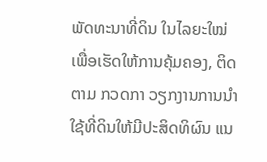ພັດທະນາທີ່ດິນ ໃນໄລຍະໃໝ່ ເພື່ອເຮັດໃຫ້ການຄຸ້ມຄອງ, ຕິດຕາມ ກວດກາ ວຽກງານການນໍາໃຊ້ທີ່ດິນໃຫ້ມີປະສິດທິຜົນ ແນ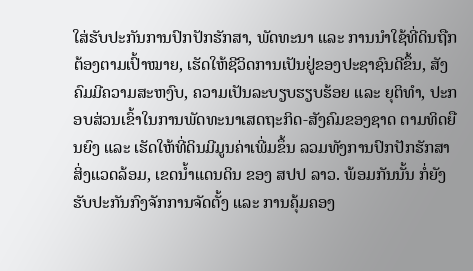ໃສ່ຮັບປະກັນການປົກປັກຮັກສາ, ພັດທະນາ ແລະ ການນໍາໃຊ້ທີ່ດິນຖືກຕ້ອງຕາມເປົ້າໝາຍ, ເຮັດໃຫ້ຊີວິດການເປັນຢູ່ຂອງປະຊາຊົນດີຂຶ້ນ, ສັງຄົມມີຄວາມສະຫງົບ, ຄວາມເປັນລະບຽບຮຽບຮ້ອຍ ແລະ ຍຸຕິທໍາ, ປະກອບສ່ວນເຂົ້າໃນການພັດທະນາເສດຖະກິດ-ສັງຄົມຂອງຊາດ ຕາມທິດຍືນຍົງ ແລະ ເຮັດໃຫ້ທີ່ດິນມີມູນຄ່າເພີ່ມຂຶ້ນ ລວມທັງການປົກປັກຮັກສາສິ່ງແວດລ້ອມ, ເຂດນໍ້າແດນດິນ ຂອງ ສປປ ລາວ. ພ້ອມກັນນັ້ນ ກໍ່ຍັງຮັບປະກັນກົງຈັກການຈັດຕັ້ງ ແລະ ການຄຸ້ມຄອງ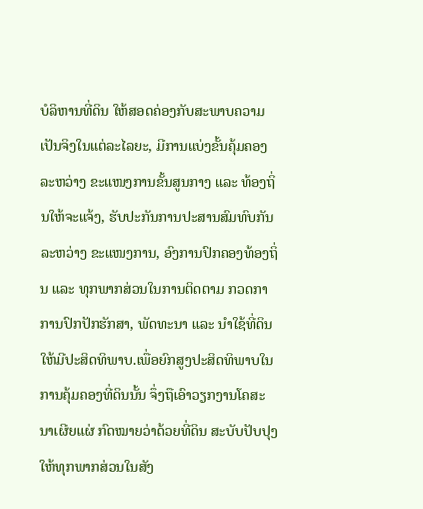ບໍລິຫານທີ່ດິນ ໃຫ້ສອດຄ່ອງກັບສະພາບຄວາມເປັນຈິງໃນແຕ່ລະໄລຍະ, ມີການແບ່ງຂັ້ນຄຸ້ມຄອງ ລະຫວ່າງ ຂະແໜງການຂັ້ນສູນກາງ ແລະ ທ້ອງຖິ່ນໃຫ້ຈະແຈ້ງ, ຮັບປະກັນການປະສານສົມທົບກັນ ລະຫວ່າງ ຂະແໜງການ, ອົງການປົກຄອງທ້ອງຖິ່ນ ແລະ ທຸກພາກສ່ວນໃນການຕິດຕາມ ກວດກາ ການປົກປັກຮັກສາ, ພັດທະນາ ແລະ ນໍາໃຊ້ທີ່ດິນໃຫ້ມີປະສິດທິພາບ.ເພື່ອຍົກສູງປະສິດທິພາບໃນການຄຸ້ມຄອງທີ່ດິນນັ້ນ ຈຶ່ງຖືເອົາວຽກງານໂຄສະນາເຜີຍແຜ່ ກົດໝາຍວ່າດ້ວຍທີ່ດິນ ສະບັບປັບປຸງ ໃຫ້ທຸກພາກສ່ວນໃນສັງ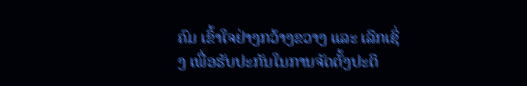ຄົມ ເຂົ້າໃຈຢ່າງກວ້າງຂວາງ ແລະ ເລິກເຊິ່ງ ເພື່ອຮັບປະກັນໃນການຈັດຕັ້ງປະຕິ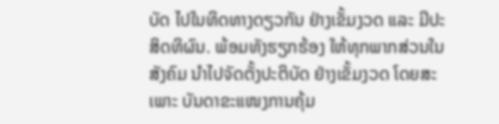ບັດ ໄປໃນທິດທາງດຽວກັນ ຢ່າງເຂັ້ມງວດ ແລະ ມີປະສິດທິຜົນ. ພ້ອມທັງຮຽກຮ້ອງ ໃຫ້ທຸກພາກສ່ວນໃນສັງຄົມ ນໍາໄປຈັດຕັ້ງປະຕິບັດ ຢ່າງເຂັ້ມງວດ ໂດຍສະເພາະ ບັນດາຂະແໜງການຄຸ້ມ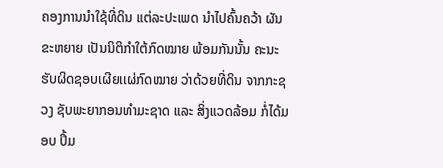ຄອງການນໍາໃຊ້ທີ່ດິນ ແຕ່ລະປະເພດ ນໍາໄປຄົ້ນຄວ້າ ຜັນຂະຫຍາຍ ເປັນນິຕິກໍາໃຕ້ກົດໝາຍ ພ້ອມກັນນັ້ນ ຄະນະຮັບຜິດຊອບເຜີຍເເຜ່ກົດໝາຍ ວ່າດ້ວຍທີ່ດິນ ຈາກກະຊວງ ຊັບພະຍາກອນທໍາມະຊາດ ແລະ ສິ່ງແວດລ້ອມ ກໍ່ໄດ້ມອບ ປຶ້ມ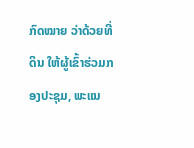ກົດໝາຍ ວ່າດ້ວຍທີ່ດິນ ໃຫ້ຜູ້ເຂົ້າຮ່ວມກອງປະຊຸມ, ພະແນ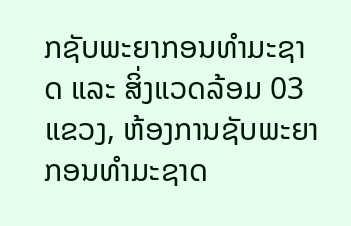ກຊັບພະຍາກອນທໍາມະຊາດ ແລະ ສິ່ງແວດລ້ອມ 03 ແຂວງ, ຫ້ອງການຊັບພະຍາກອນທໍາມະຊາດ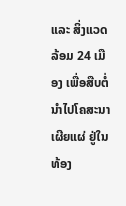ແລະ ສິ່ງແວດລ້ອມ 24 ເມືອງ ເພື່ອສືບຕໍ່ ນໍາໄປໂຄສະນາເຜີຍແຜ່ ຢູ່ໃນທ້ອງ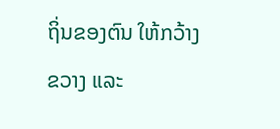ຖິ່ນຂອງຕົນ ໃຫ້ກວ້າງຂວາງ ແລະ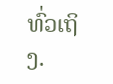ທົ່ວເຖິງ.